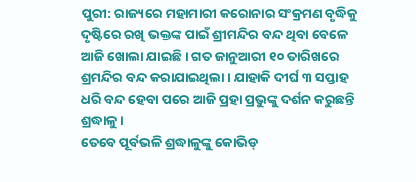ପୁରୀ: ରାଜ୍ୟରେ ମହାମାରୀ କରୋନାର ସଂକ୍ରମଣ ବୃଦ୍ଧିକୁ ଦୃଷ୍ଟିରେ ରଖି ଭକ୍ତଙ୍କ ପାଇଁ ଶ୍ରୀମନ୍ଦିର ବନ୍ଦ ଥିବା ବେଳେ ଆଜି ଖୋଲା ଯାଇଛି । ଗତ ଜାନୁଆରୀ ୧୦ ତାରିଖରେ ଶ୍ରମନ୍ଦିର ବନ୍ଦ କରାଯାଇଥିଲା । ଯାହାକି ଦୀର୍ଘ ୩ ସପ୍ତାହ ଧରି ବନ୍ଦ ହେବା ପରେ ଆଜି ପ୍ରହା ପ୍ରଭୁଙ୍କୁ ଦର୍ଶନ କରୁଛନ୍ତି ଶ୍ରଦ୍ଧାଳୁ ।
ତେବେ ପୂର୍ବଭଳି ଶ୍ରଦ୍ଧାଳୁଙ୍କୁ କୋଭିଡ୍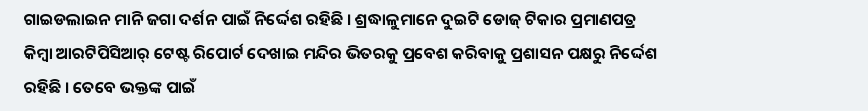ଗାଇଡଲାଇନ ମାନି ଜଗା ଦର୍ଶନ ପାଇଁ ନିର୍ଦ୍ଦେଶ ରହିଛି । ଶ୍ରଦ୍ଧାଳୁମାନେ ଦୁଇଟି ଡୋଜ୍ ଟିକାର ପ୍ରମାଣପତ୍ର କିମ୍ବା ଆରଟିପିସିଆର୍ ଟେଷ୍ଟ ରିପୋର୍ଟ ଦେଖାଇ ମନ୍ଦିର ଭିତରକୁ ପ୍ରବେଶ କରିବାକୁ ପ୍ରଶାସନ ପକ୍ଷରୁ ନିର୍ଦ୍ଦେଶ ରହିଛି । ତେବେ ଭକ୍ତଙ୍କ ପାଇଁ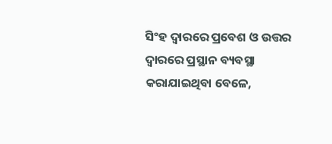ସିଂହ ଦ୍ୱାରରେ ପ୍ରବେଶ ଓ ଉତ୍ତର ଦ୍ୱାରରେ ପ୍ରସ୍ଥାନ ବ୍ୟବସ୍ଥା କରାଯାଇଥିବା ବେଳେ,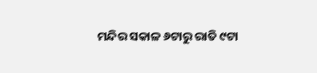ମନ୍ଦିର ସକାଳ ୬ଟାରୁ ରାତି ୯ଟା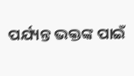ପର୍ଯ୍ୟନ୍ତ ଭକ୍ତଙ୍କ ପାଇଁ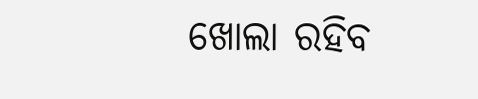ଖୋଲା ରହିବ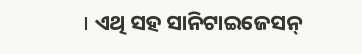। ଏଥି ସହ ସାନିଟାଇଜେସନ୍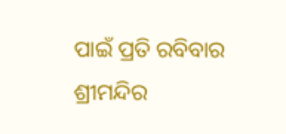ପାଇଁ ପ୍ରତି ରବିବାର ଶ୍ରୀମନ୍ଦିର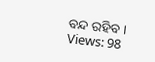ବନ୍ଦ ରହିବ ।
Views: 98